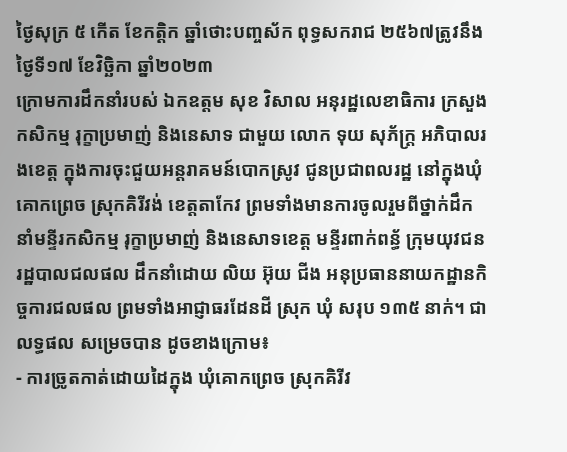ថ្ងៃសុក្រ ៥ កើត ខែកត្តិក ឆ្នាំថោះបញ្ចស័ក ពុទ្ធសករាជ ២៥៦៧ត្រូវនឹងថ្ងៃទី១៧ ខែវិច្ឆិកា ឆ្នាំ២០២៣
ក្រោមការដឹកនាំរបស់ ឯកឧត្តម សុខ វិសាល អនុរដ្ឋលេខាធិការ ក្រសួងកសិកម្ម រុក្ខាប្រមាញ់ និងនេសាទ ជាមួយ លោក ទុយ សុភ័ក្ត្រ អភិបាលរងខេត្ត ក្នុងការចុះជួយអន្តរាគមន៍បោកស្រូវ ជូនប្រជាពលរដ្ឋ នៅក្នុងឃុំគោកព្រេច ស្រុកគិរីវង់ ខេត្តតាកែវ ព្រមទាំងមានការចូលរួមពីថ្នាក់ដឹកនាំមន្ទីរកសិកម្ម រុក្ខាប្រមាញ់ និងនេសាទខេត្ត មន្ទីរពាក់ពន្ធ័ ក្រុមយុវជនរដ្ឋបាលជលផល ដឹកនាំដោយ លិយ អ៊ុយ ជីង អនុប្រធាននាយកដ្ឋានកិច្ចការជលផល ព្រមទាំងអាជ្ញាធរដែនដី ស្រុក ឃុំ សរុប ១៣៥ នាក់។ ជាលទ្ធផល សម្រេចបាន ដូចខាងក្រោម៖
- ការច្រូតកាត់ដោយដៃក្នុង ឃុំគោកព្រេច ស្រុកគិរីវ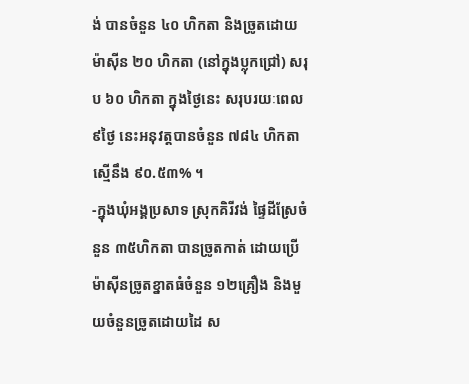ង់ បានចំនួន ៤០ ហិកតា និងច្រូតដោយម៉ាស៊ីន ២០ ហិកតា (នៅក្នុងប្លុកជ្រៅ) សរុប ៦០ ហិកតា ក្នុងថ្ងៃនេះ សរុបរយៈពេល ៩ថ្ងៃ នេះអនុវត្តបានចំនួន ៧៨៤ ហិកតា ស្មើនឹង ៩០.៥៣% ។
-ក្នុងឃុំអង្គប្រសាទ ស្រុកគិរីវង់ ផ្ទៃដីស្រែចំនួន ៣៥ហិកតា បានច្រូតកាត់ ដោយប្រើម៉ាស៊ីនច្រូតខ្នាតធំចំនួន ១២គ្រឿង និងមួយចំនួនច្រូតដោយដៃ ស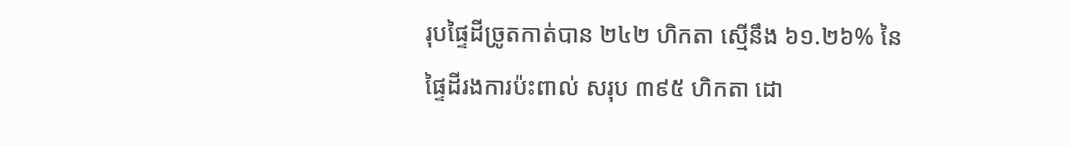រុបផ្ទៃដីច្រូតកាត់បាន ២៤២ ហិកតា ស្មើនឹង ៦១.២៦% នៃផ្ទៃដីរងការប៉ះពាល់ សរុប ៣៩៥ ហិកតា ដោ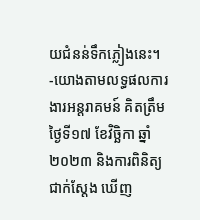យជំនន់ទឹកភ្លៀងនេះ។
-យោងតាមលទ្ធផលការងារអន្តរាគមន៍ គិតត្រឹមថ្ងៃទី១៧ ខែវិច្ឆិកា ឆ្នាំ២០២៣ និងការពិនិត្យ ជាក់ស្តែង ឃើញ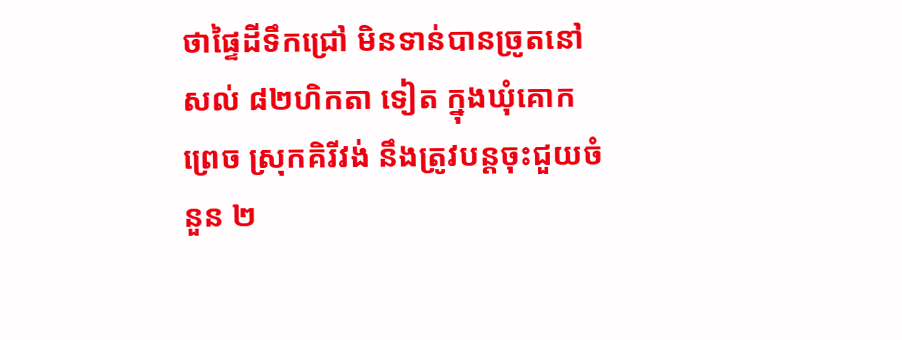ថាផ្ទៃដីទឹកជ្រៅ មិនទាន់បានច្រូតនៅសល់ ៨២ហិកតា ទៀត ក្នុងឃុំគោកព្រេច ស្រុកគិរីវង់ នឹងត្រូវបន្តចុះជួយចំនួន ២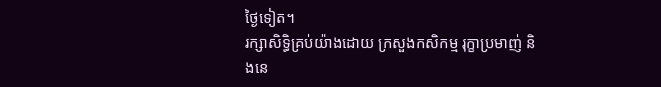ថ្ងៃទៀត។
រក្សាសិទិ្ធគ្រប់យ៉ាងដោយ ក្រសួងកសិកម្ម រុក្ខាប្រមាញ់ និងនេ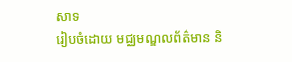សាទ
រៀបចំដោយ មជ្ឈមណ្ឌលព័ត៌មាន និ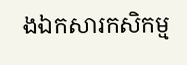ងឯកសារកសិកម្ម